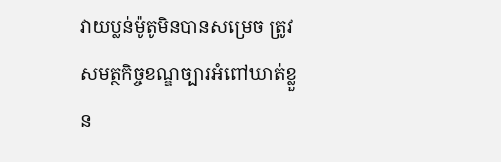វាយប្លន់ម៉ូតូមិនបានសម្រេច ត្រូវសមត្ថកិច្ចខណ្ឌច្បារអំពៅឃាត់ខ្លួន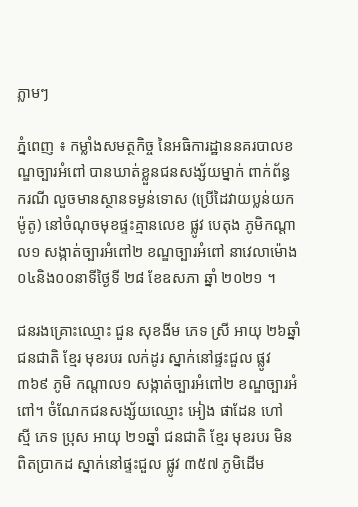ភ្លាមៗ

ភ្នំពេញ ៖ កម្លាំងសមត្ថកិច្ច នៃអធិការដ្ឋាននគរបាលខណ្ឌច្បារអំពៅ បានឃាត់ខ្លួនជនសង្ស័យម្នាក់ ពាក់ព័ន្ធ ករណី លួចមានស្ថានទម្ងន់ទោស (ប្រើដៃវាយប្លន់យកម៉ូតូ) នៅចំណុចមុខផ្ទះគ្មានលេខ ផ្លូវ បេតុង ភូមិកណ្តាល១ សង្កាត់ច្បារអំពៅ២ ខណ្ឌច្បារអំពៅ នាវេលាម៉ោង០៤និង០០នាទីថ្ងៃទី ២៨ ខែឧសភា ឆ្នាំ ២០២១ ។

ជនរងគ្រោះឈ្មោះ ជួន សុខងីម ភេទ ស្រី អាយុ ២៦ឆ្នាំ ជនជាតិ ខ្មែរ មុខរបរ លក់ដូរ ស្នាក់នៅផ្ទះជួល ផ្លូវ ៣៦៩ ភូមិ កណ្តាល១ សង្កាត់ច្បារអំពៅ២ ខណ្ឌច្បារអំពៅ។ ចំណែកជនសង្ស័យឈ្មោះ អៀង ផាដែន ហៅ ស្មី ភេទ ប្រុស អាយុ ២១ឆ្នាំ ជនជាតិ ខ្មែរ មុខរបរ មិនពិតប្រាកដ ស្នាក់នៅផ្ទះជួល ផ្លូវ ៣៥៧ ភូមិដើម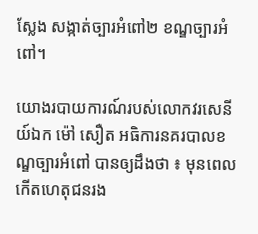ស្លែង សង្កាត់ច្បារអំពៅ២ ខណ្ឌច្បារអំពៅ។

យោងរបាយការណ៍របស់លោកវរសេនីយ៍ឯក ម៉ៅ សឿត អធិការនគរបាលខណ្ឌច្បារអំពៅ បានឲ្យដឹងថា ៖ មុនពេលកើតហេតុជនរង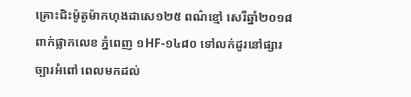គ្រោះជិះម៉ូតូម៉ាកហុងដាសេ១២៥ ពណ៌ខ្មៅ សេរីឆ្នាំ២០១៨ ពាក់ផ្លាកលេខ ភ្នំពេញ ១HF-១៤៨០ ទៅលក់ដូរនៅផ្សារច្បារអំពៅ ពេលមកដល់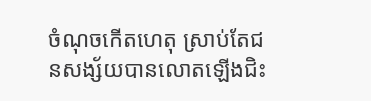ចំណុចកើតហេតុ ស្រាប់តែជនសង្ស័យបានលោតឡើងជិះ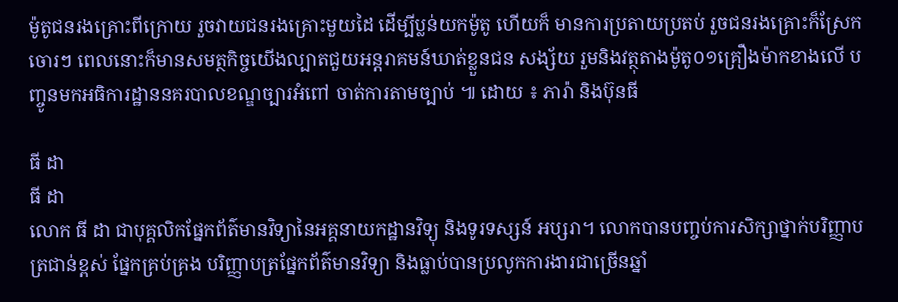ម៉ូតូជនរងគ្រោះពីក្រោយ រួចវាយជនរងគ្រោះមួយដៃ ដើម្បីប្លន់យកម៉ូតូ ហើយក៏ មានការប្រតាយប្រតប់ រួចជនរងគ្រោះក៏ស្រែកចោរៗ ពេលនោះក៏មានសមត្ថកិច្ចយើងល្បាតជួយអន្តរាគមន៍ឃាត់ខ្លួនជន សង្ស័យ រួមនិងវត្ថុតាងម៉ូតូ០១គ្រឿងម៉ាកខាងលើ បញ្ចូនមកអធិការដ្ឋាននគរបាលខណ្ឌច្បារអំពៅ ចាត់ការតាមច្បាប់ ៕ ដោយ ៖ ភារ៉ា និងប៊ុនធី

ធី ដា
ធី ដា
លោក ធី ដា ជាបុគ្គលិកផ្នែកព័ត៌មានវិទ្យានៃអគ្គនាយកដ្ឋានវិទ្យុ និងទូរទស្សន៍ អប្សរា។ លោកបានបញ្ចប់ការសិក្សាថ្នាក់បរិញ្ញាបត្រជាន់ខ្ពស់ ផ្នែកគ្រប់គ្រង បរិញ្ញាបត្រផ្នែកព័ត៌មានវិទ្យា និងធ្លាប់បានប្រលូកការងារជាច្រើនឆ្នាំ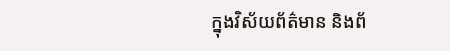ក្នុងវិស័យព័ត៌មាន និងព័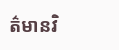ត៌មានវិ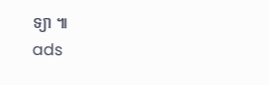ទ្យា ៕
ads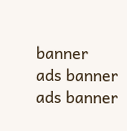banner
ads banner
ads banner